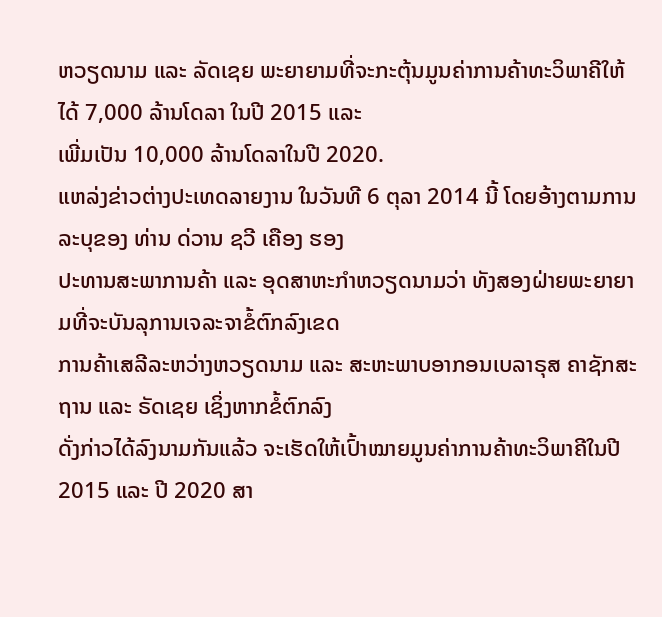ຫວຽດນາມ ແລະ ລັດເຊຍ ພະຍາຍາມທີ່ຈະກະຕຸ້ນມູນຄ່າການຄ້າທະວິພາຄີໃຫ້ໄດ້ 7,000 ລ້ານໂດລາ ໃນປີ 2015 ແລະ
ເພີ່ມເປັນ 10,000 ລ້ານໂດລາໃນປີ 2020.
ແຫລ່ງຂ່າວຕ່າງປະເທດລາຍງານ ໃນວັນທີ 6 ຕຸລາ 2014 ນີ້ ໂດຍອ້າງຕາມການລະບຸຂອງ ທ່ານ ດ່ວານ ຊວີ ເຄືອງ ຮອງ
ປະທານສະພາການຄ້າ ແລະ ອຸດສາຫະກຳຫວຽດນາມວ່າ ທັງສອງຝ່າຍພະຍາຍາມທີ່ຈະບັນລຸການເຈລະຈາຂໍ້ຕົກລົງເຂດ
ການຄ້າເສລີລະຫວ່າງຫວຽດນາມ ແລະ ສະຫະພາບອາກອນເບລາຣຸສ ຄາຊັກສະຖານ ແລະ ຣັດເຊຍ ເຊິ່ງຫາກຂໍ້ຕົກລົງ
ດັ່ງກ່າວໄດ້ລົງນາມກັນແລ້ວ ຈະເຮັດໃຫ້ເປົ້າໝາຍມູນຄ່າການຄ້າທະວິພາຄີໃນປີ 2015 ແລະ ປີ 2020 ສາ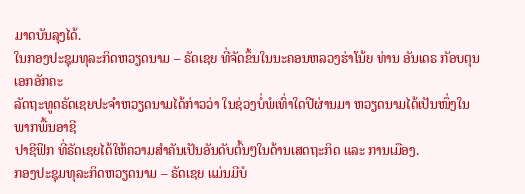ມາດບັນລຸງໄດ້.
ໃນກອງປະຊຸມທຸລະກິດຫວຽດນາມ – ຣັດເຊຍ ທີ່ຈັດຂຶ້ນໃນນະຄອນຫລວງຮ່າໂນ້ຍ ທ່ານ ອັນເດຣ ກັອບຕຸນ ເອກອັກຄະ
ລັດຖະທູດຣັດເຊຍປະຈຳຫວຽດນາມໄດ້ກ່າວວ່າ ໃນຊ່ວງບໍ່ພໍເທົ່າໃດປີຜ່ານມາ ຫວຽດນາມໄດ້ເປັນໜຶ່ງໃນພາກພື້ນອາຊີ
ປາຊີຟິກ ທີ່ຣັດເຊຍໄດ້ໃຫ້ຄວາມສຳຄັນເປັນອັນດັບຕົ້ນໆໃນດ້ານເສດຖະກິດ ແລະ ການເມືອງ.
ກອງປະຊຸມທຸລະກິດຫວຽດນາມ – ຣັດເຊຍ ແມ່ນມີບໍ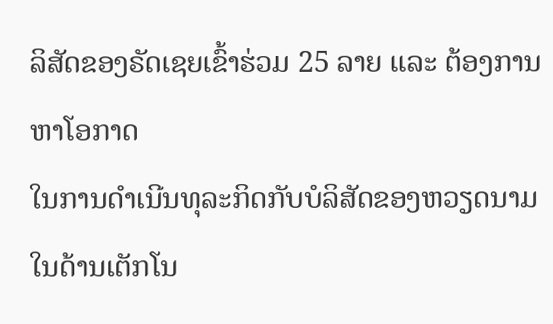ລິສັດຂອງຣັດເຊຍເຂົ້າຮ່ວມ 25 ລາຍ ແລະ ຕ້ອງການຫາໂອກາດ
ໃນການດຳເນີນທຸລະກິດກັບບໍລິສັດຂອງຫວຽດນາມ ໃນດ້ານເຕັກໂນ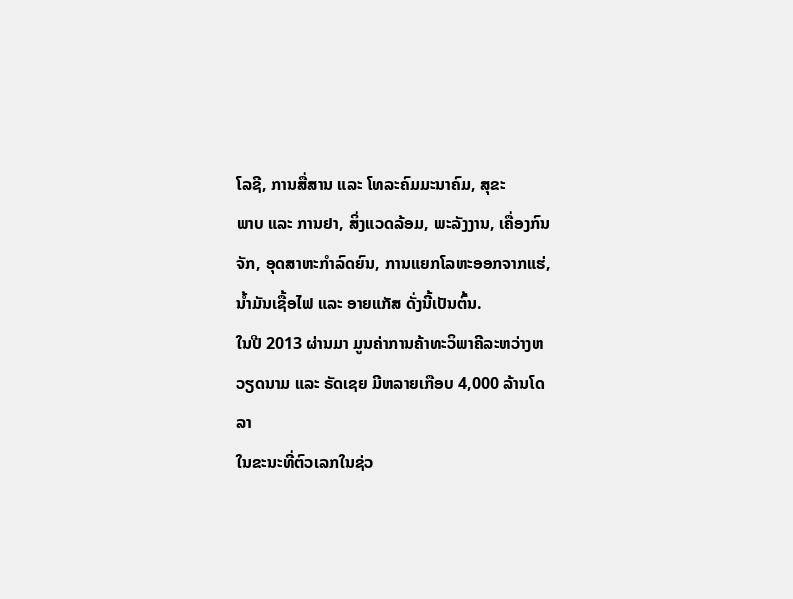ໂລຊີ, ການສື່ສານ ແລະ ໂທລະຄົມມະນາຄົມ, ສຸຂະ
ພາບ ແລະ ການຢາ, ສິ່ງແວດລ້ອມ, ພະລັງງານ, ເຄື່ອງກົນຈັກ, ອຸດສາຫະກຳລົດຍົນ, ການແຍກໂລຫະອອກຈາກແຮ່,
ນ້ຳມັນເຊື້ອໄຟ ແລະ ອາຍແກັສ ດັ່ງນີ້ເປັນຕົ້ນ.
ໃນປີ 2013 ຜ່ານມາ ມູນຄ່າການຄ້າທະວິພາຄີລະຫວ່າງຫວຽດນາມ ແລະ ຣັດເຊຍ ມີຫລາຍເກືອບ 4,000 ລ້ານໂດລາ
ໃນຂະນະທີ່ຕົວເລກໃນຊ່ວ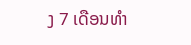ງ 7 ເດືອນທຳ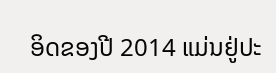ອິດຂອງປີ 2014 ແມ່ນຢູ່ປະ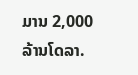ມານ 2,000 ລ້ານໂດລາ.